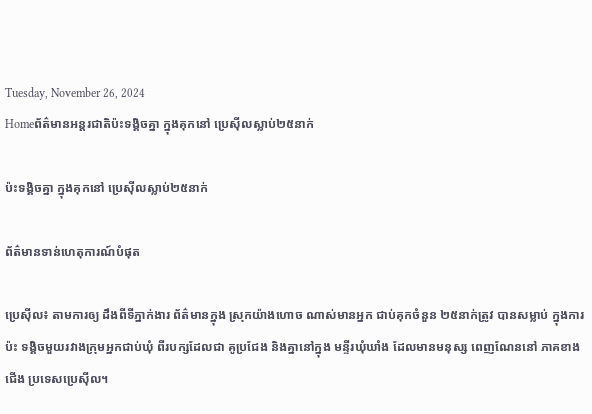Tuesday, November 26, 2024
Homeព័ត៌មានអន្តរជាតិប៉ះទង្គិចគ្នា ក្នុងគុកនៅ ប្រេស៊ីលស្លាប់២៥នាក់

ប៉ះទង្គិចគ្នា ក្នុងគុកនៅ ប្រេស៊ីលស្លាប់២៥នាក់

ព័ត៌មានទាន់ហេតុការណ៍បំផុត

ប្រេសុីល៖ តាមការឲ្យ ដឹងពីទីភ្នាក់ងារ ព័ត៌មានក្នុង ស្រុកយ៉ាងហោច ណាស់មានអ្នក ជាប់គុកចំនួន ២៥នាក់ត្រូវ បានសម្លាប់ ក្នុងការប៉ះ ទង្គិចមួយរវាងក្រុមអ្នកជាប់ឃុំ ពីរបក្សដែលជា គូប្រជែង និងគ្នានៅក្នុង មន្ទីរឃុំឃាំង ដែលមានមនុស្ស ពេញណែននៅ ភាគខាងជើង ប្រទេសប្រេស៊ីល។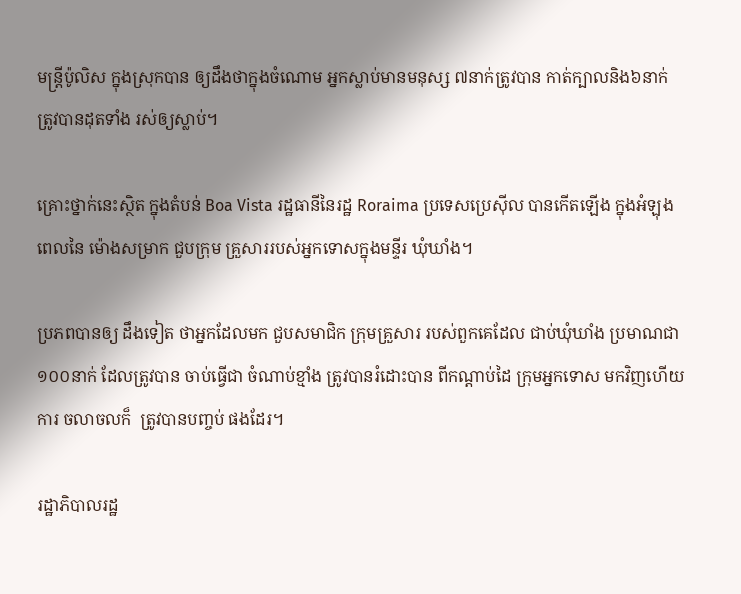មន្ត្រីប៉ូលិស ក្នុងស្រុកបាន ឲ្យដឹងថាក្នុងចំណោម អ្នកស្លាប់មានមនុស្ស ៧នាក់ត្រូវបាន កាត់ក្បាលនិង៦នាក់ ត្រូវបានដុតទាំង រស់ឲ្យស្លាប់។

គ្រោះថ្នាក់នេះស្ថិត ក្នុងតំបន់ Boa Vista រដ្ឋធានីនៃរដ្ឋ Roraima ប្រទេសប្រេស៊ីល បានកើតឡើង ក្នុងអំឡុងពេលនៃ ម៉ោងសម្រាក ជួបក្រុម គ្រួសាររបស់អ្នកទោសក្នុងមន្ទីរ ឃុំឃាំង។

ប្រភពបានឲ្យ ដឹងទៀត ថាអ្នកដែលមក ជួបសមាជិក ក្រុមគ្រួសារ របស់ពួកគេដែល ជាប់ឃុំឃាំង ប្រមាណជា ១០០នាក់ ដែលត្រូវបាន ចាប់ធ្វើជា ចំណាប់ខ្មាំង ត្រូវបានរំដោះបាន ពីកណ្តាប់ដៃ ក្រុមអ្នកទោស មកវិញហើយការ ចលាចលក៏  ត្រូវបានបញ្ចប់ ផងដែរ។

រដ្ឋាភិបាលរដ្ឋ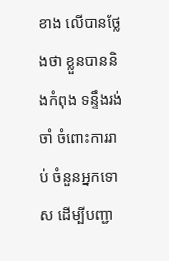ខាង លើបានថ្លែងថា ខ្លួនបាននិងកំពុង ទន្ទឹងរង់ចាំ ចំពោះការរាប់ ចំនួនអ្នកទោស ដើម្បីបញ្ជា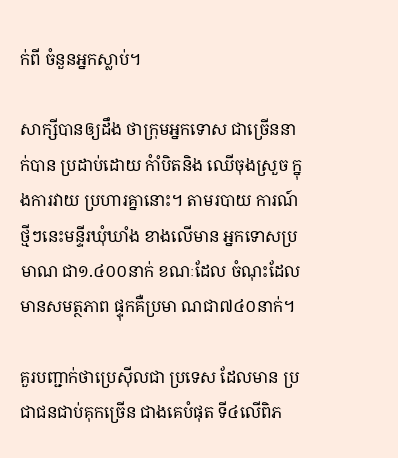ក់ពី ចំនួនអ្នកស្លាប់។

សាក្សីបានឲ្យដឹង ថាក្រុមអ្នកទោស ជាច្រើននាក់បាន ប្រដាប់ដោយ កំាំបិតនិង ឈើចុងស្រួច ក្នុងការវាយ ប្រហារគ្នានោះ។ តាមរបាយ ការណ៍ថ្មីៗនេះមន្ទីរឃុំឃាំង ខាងលើមាន អ្នកទោសប្រមាណ ជា១.៤០០នាក់ ខណៈដែល ចំណុះដែល មានសមត្ថភាព ផ្ទុកគឺប្រមា ណជា៧៤០នាក់។

គួរបញ្ជាក់ថាប្រេស៊ីលជា ប្រទេស ដែលមាន ប្រជាជនជាប់គុកច្រើន ជាងគេបំផុត ទី៤លើពិភ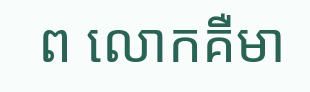ព លោកគឺមា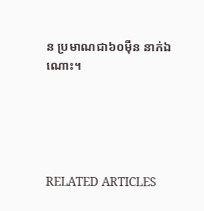ន ប្រមាណជា៦០ម៉ឺន នាក់ឯណោះ។





RELATED ARTICLES